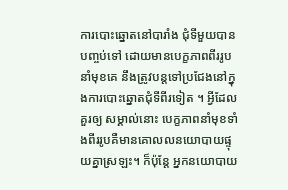ការបោះឆ្នោតនៅបារាំង ជុំទីមួយបាន បញ្ចប់ទៅ ដោយមានបេក្ខភាពពីររូប នាំមុខគេ នឹងត្រូវបន្តទៅប្រជែងនៅក្នុងការបោះឆ្នោតជុំទីពីរទៀត ។ អ្វីដែលគួរឲ្យ សម្គាល់នោះ បេក្ខភាពនាំមុខទាំងពីររូបគឺមានគោលលនយោបាយផ្ទុយគ្នាស្រឡះ។ ក៏ប៉ុន្តែ អ្នកនយោបាយ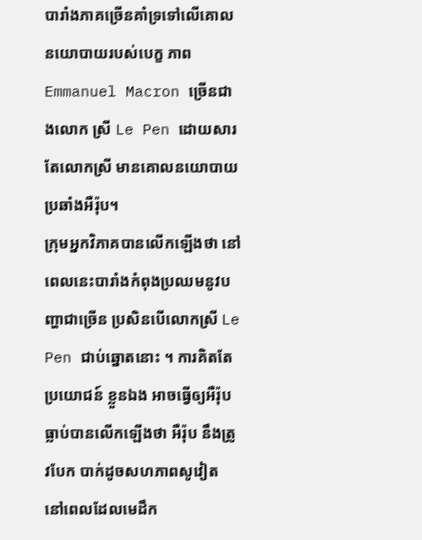បារាំងភាគច្រើនគាំទ្រទៅលើគោលនយោបាយរបស់បេក្ខ ភាព Emmanuel Macron ច្រើនជាងលោក ស្រី Le Pen ដោយសារតែលោកស្រី មានគោលនយោបាយប្រឆាំងអឺរ៉ុប។
ក្រុមអ្នកវិភាគបានលើកឡើងថា នៅពេលនេះបារាំងកំពុងប្រឈមនូវបញ្ហាជាច្រើន ប្រសិនបើលោកស្រី Le Pen ជាប់ឆ្នោតនោះ ។ ការគិតតែប្រយោជន៍ ខ្លួនឯង អាចធ្វើឲ្យអឺរ៉ុប ធ្លាប់បានលើកឡើងថា អឺរ៉ុប នឹងត្រូវបែក បាក់ដូចសហភាពសូវៀត នៅពេលដែលមេដឹក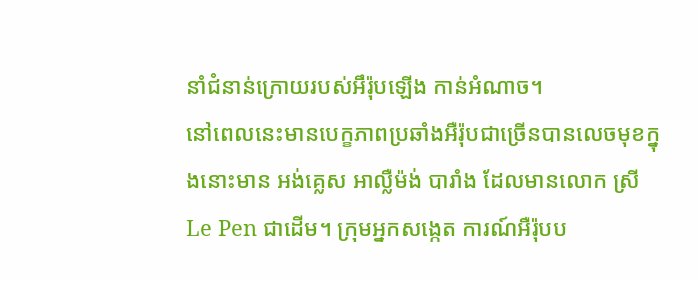នាំជំនាន់ក្រោយរបស់អឹរ៉ុបឡើង កាន់អំណាច។
នៅពេលនេះមានបេក្ខភាពប្រឆាំងអឺរ៉ុបជាច្រើនបានលេចមុខក្នុងនោះមាន អង់គ្លេស អាល្លឺម៉ង់ បារាំង ដែលមានលោក ស្រី Le Pen ជាដើម។ ក្រុមអ្នកសង្កេត ការណ៍អឺរ៉ុបប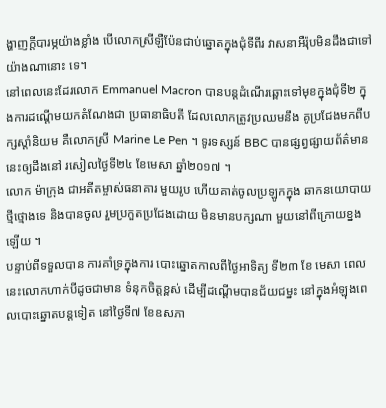ង្ហាញក្តីបារម្ភយ៉ាងខ្លាំង បើលោកស្រីឡឺប៉ែនជាប់ឆ្នោតក្នុងជុំទីពីរ វាសនាអឺរ៉ុបមិនដឹងជាទៅយ៉ាងណានោះ ទេ។
នៅពេលនេះដែរលោក Emmanuel Macron បានបន្តដំណើរឆ្ពោះទៅមុខក្នុងជុំទី២ ក្នុងការដណ្តើមយកតំណែងជា ប្រធានាធិបតី ដែលលោកត្រូវប្រឈមនឹង គូប្រជែងមកពីបក្សស្តាំនិយម គឺលោកស្រី Marine Le Pen ។ ទូរទស្សន៍ BBC បានផ្សព្វផ្សាយព័ត៌មាននេះឲ្យដឹងនៅ រសៀលថ្ងៃទី២៤ ខែមេសា ឆ្នាំ២០១៧ ។
លោក ម៉ាក្រុង ជាអតីតម្ចាស់ធនាគារ មួយរូប ហើយគាត់ចូលប្រឡូកក្នុង ឆាកនយោបាយថ្មីថ្មោងទេ និងបានចូល រួមប្រកួតប្រជែងដោយ មិនមានបក្សណា មួយនៅពីក្រោយខ្នងឡើយ ។
បន្ទាប់ពីទទួលបាន ការគាំទ្រក្នុងការ បោះឆ្នោតកាលពីថ្ងៃអាទិត្យ ទី២៣ ខែ មេសា ពេលនេះលោកហាក់បីដូចជាមាន ទំនុកចិត្តខ្ពស់ ដើម្បីដណ្តើមបានជ័យជម្នះ នៅក្នុងអំឡុងពេលបោះឆ្នោតបន្តទៀត នៅថ្ងៃទី៧ ខែឧសភា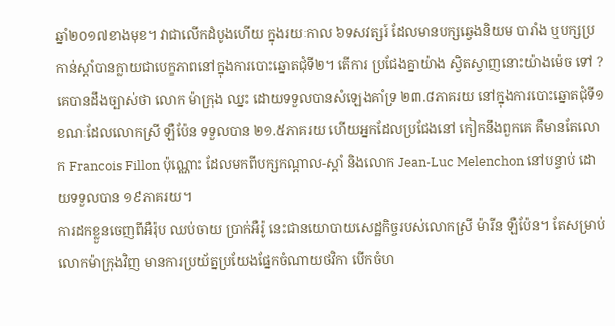ឆ្នាំ២០១៧ខាងមុខ។ វាជាលើកដំបូងហើយ ក្នុងរយៈកាល ៦ទសវត្សរ៍ ដែលមានបក្សឆ្វេងនិយម បារាំង ឬបក្សប្រកាន់ស្តាំបានក្លាយជាបេក្ខភាពនៅក្នុងការបោះឆ្នោតជុំទី២។ តើការ ប្រជែងគ្នាយ៉ាង ស្វិតស្វាញនោះយ៉ាងម៉េច ទៅ ?
គេបានដឹងច្បាស់ថា លោក ម៉ាក្រុង ឈ្នះ ដោយទទួលបានសំឡេងគាំទ្រ ២៣.៨ភាគរយ នៅក្នុងការបោះឆ្នោតជុំទី១ ខណៈដែលលោកស្រី ឡឺប៉ែន ទទួលបាន ២១.៥ភាគរយ ហើយអ្នកដែលប្រជែងនៅ កៀកនឹងពួកគេ គឺមានតែលោក Francois Fillon ប៉ុណ្ណោះ ដែលមកពីបក្សកណ្តាល-ស្តាំ និងលោក Jean-Luc Melenchon នៅបន្ទាប់ ដោយទទួលបាន ១៩ភាគរយ។
ការដកខ្លួនចេញពីអឺរ៉ុប ឈប់ចាយ ប្រាក់អឺរ៉ូ នេះជានយោបាយសេដ្ឋកិច្ចរបស់លោកស្រី ម៉ារីន ឡឺប៉ែន។ តែសម្រាប់ លោកម៉ាក្រុងវិញ មានការប្រយ័ត្នប្រយែងផ្នែកចំណាយថវិកា បើកចំហ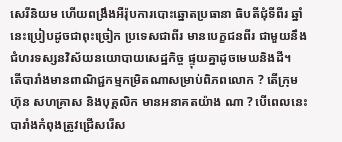សេរីនិយម ហើយពង្រឹងអឺរ៉ុបការបោះឆ្នោតប្រធានា ធិបតីជុំទីពីរ ឆ្នាំនេះប្រៀបដូចជាពុះច្រៀក ប្រទេសជាពីរ មានបេក្ខជនពីរ ជាមួយនឹងជំហរទស្សនវិស័យនយោបាយសេដ្ឋកិច្ច ផ្ទុយគ្នាដូចមេឃនិងដី។
តើបារាំងមានពាណិជ្ជកម្មកម្រិតណាសម្រាប់ពិភពលោក ? តើក្រុមហ៊ុន សហគ្រាស និងបុគ្គលិក មានអនាគតយ៉ាង ណា ? បើពេលនេះបារាំងកំពុងត្រូវជ្រើសរើស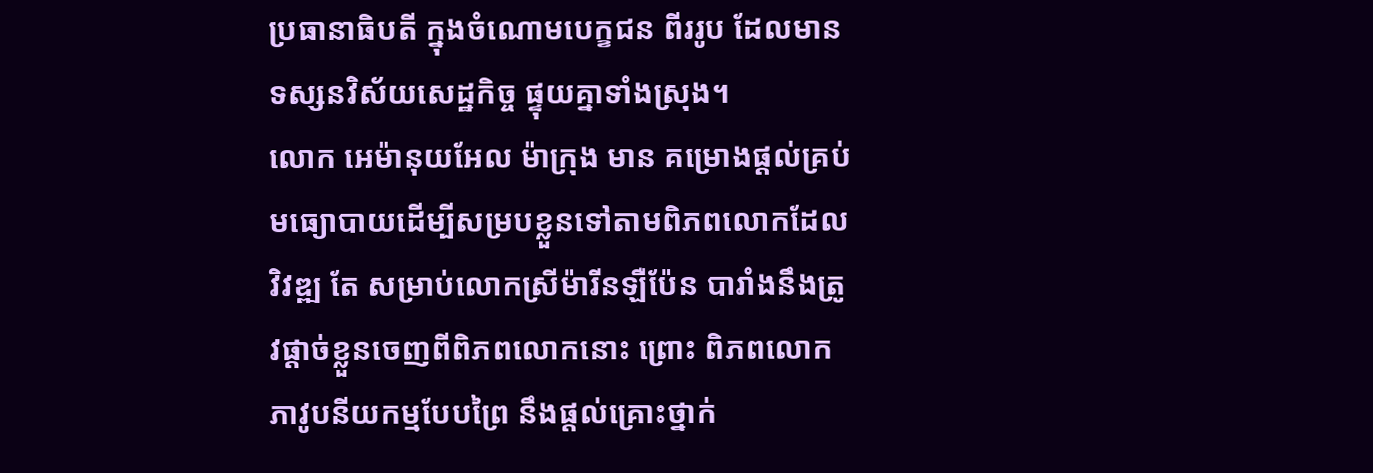ប្រធានាធិបតី ក្នុងចំណោមបេក្ខជន ពីររូប ដែលមានទស្សនវិស័យសេដ្ឋកិច្ច ផ្ទុយគ្នាទាំងស្រុង។
លោក អេម៉ានុយអែល ម៉ាក្រុង មាន គម្រោងផ្តល់គ្រប់មធ្យោបាយដើម្បីសម្របខ្លួនទៅតាមពិភពលោកដែលវិវឌ្ឍ តែ សម្រាប់លោកស្រីម៉ារីនឡឺប៉ែន បារាំងនឹងត្រូវផ្តាច់ខ្លួនចេញពីពិភពលោកនោះ ព្រោះ ពិភពលោកភាវូបនីយកម្មបែបព្រៃ នឹងផ្តល់គ្រោះថ្នាក់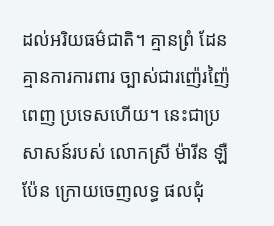ដល់អរិយធម៌ជាតិ។ គ្មានព្រំ ដែន គ្មានការការពារ ច្បាស់ជារញ៉េរញ៉ៃពេញ ប្រទេសហើយ។ នេះជាប្រសាសន៍របស់ លោកស្រី ម៉ារីន ឡឺប៉ែន ក្រោយចេញលទ្ធ ផលជុំ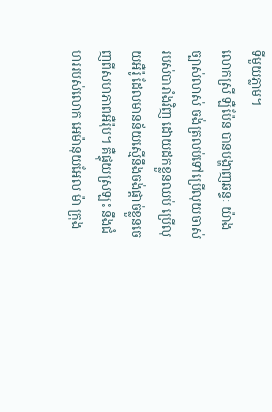ទីមួយភ្លាម។
លោកស្រី ឡឺប៉ែន បានបង្ហាញឆន្ទៈ យ៉ាងច្បាស់លាស់ ចង់ត្រលប់ទៅប្រើលុយចាស់របស់បារាំងវិញ ដោយដកខ្លួនឈប់ ប្រើលុយអឺរ៉ូ ដែលមានន័យស្មើនឹងចង់ផ្តាច់ខ្លួនចេញពីសហភាពអឺរ៉ុប។ គឺផ្ទុយស្រឡះ នឹងជំហររបស់លោក អេម៉ានុយអែល ម៉ា ក្រុង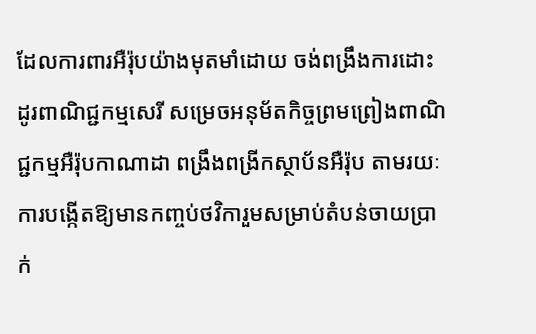ដែលការពារអឺរ៉ុបយ៉ាងមុតមាំដោយ ចង់ពង្រឹងការដោះដូរពាណិជ្ជកម្មសេរី សម្រេចអនុម័តកិច្ចព្រមព្រៀងពាណិជ្ជកម្មអឺរ៉ុបកាណាដា ពង្រឹងពង្រីកស្ថាប័នអឺរ៉ុប តាមរយៈការបង្កើតឱ្យមានកញ្ចប់ថវិការួមសម្រាប់តំបន់ចាយប្រាក់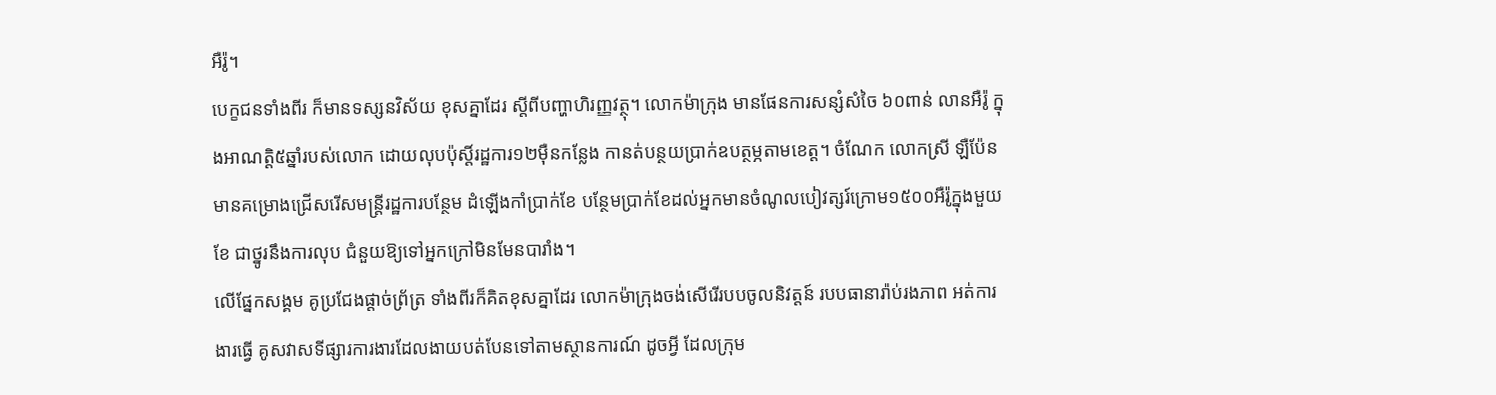អឺរ៉ូ។
បេក្ខជនទាំងពីរ ក៏មានទស្សនវិស័យ ខុសគ្នាដែរ ស្តីពីបញ្ហាហិរញ្ញវត្ថុ។ លោកម៉ាក្រុង មានផែនការសន្សំសំចៃ ៦០ពាន់ លានអឺរ៉ូ ក្នុងអាណត្តិ៥ឆ្នាំរបស់លោក ដោយលុបប៉ុស្តិ៍រដ្ឋការ១២ម៉ឺនកន្លែង កានត់បន្ថយប្រាក់ឧបត្ថម្ភតាមខេត្ត។ ចំណែក លោកស្រី ឡឺប៉ែន មានគម្រោងជ្រើសរើសមន្ត្រីរដ្ឋការបន្ថែម ដំឡើងកាំប្រាក់ខែ បន្ថែមប្រាក់ខែដល់អ្នកមានចំណូលបៀវត្សរ៍ក្រោម១៥០០អឺរ៉ូក្នុងមួយខែ ជាថ្នូរនឹងការលុប ជំនួយឱ្យទៅអ្នកក្រៅមិនមែនបារាំង។
លើផ្នែកសង្គម គូប្រជែងផ្តាច់ព្រ័ត្រ ទាំងពីរក៏គិតខុសគ្នាដែរ លោកម៉ាក្រុងចង់សើរើរបបចូលនិវត្តន៍ របបធានារ៉ាប់រងភាព អត់ការងារធ្វើ គូសវាសទីផ្សារការងារដែលងាយបត់បែនទៅតាមស្ថានការណ៍ ដូចអ្វី ដែលក្រុម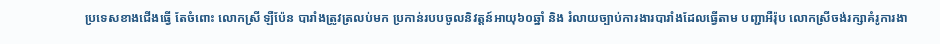ប្រទេសខាងជើងធ្វើ តែចំពោះ លោកស្រី ឡឺប៉ែន បារាំងត្រូវត្រលប់មក ប្រកាន់របបចូលនិវត្តន៍អាយុ៦០ឆ្នាំ និង រំលាយច្បាប់ការងារបារាំងដែលធ្វើតាម បញ្ជាអឺរ៉ុប លោកស្រីចង់រក្សាគំរូការងា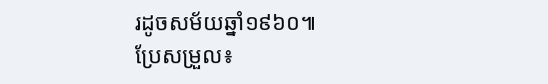រដូចសម័យឆ្នាំ១៩៦០៕
ប្រែសម្រួល៖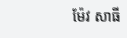ម៉ែវ សាធី